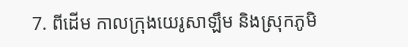7. ពីដើម កាលក្រុងយេរូសាឡឹម និងស្រុកភូមិ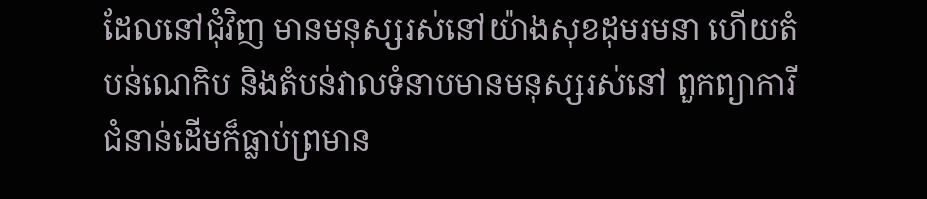ដែលនៅជុំវិញ មានមនុស្សរស់នៅយ៉ាងសុខដុមរមនា ហើយតំបន់ណេកិប និងតំបន់វាលទំនាបមានមនុស្សរស់នៅ ពួកព្យាការីជំនាន់ដើមក៏ធ្លាប់ព្រមាន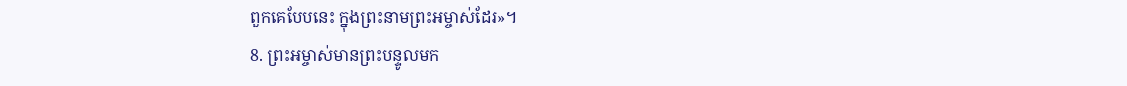ពួកគេបែបនេះ ក្នុងព្រះនាមព្រះអម្ចាស់ដែរ»។
8. ព្រះអម្ចាស់មានព្រះបន្ទូលមក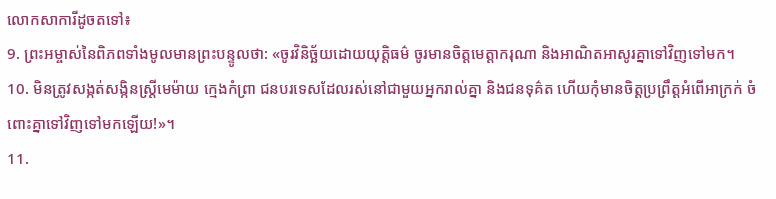លោកសាការីដូចតទៅ៖
9. ព្រះអម្ចាស់នៃពិភពទាំងមូលមានព្រះបន្ទូលថា: «ចូរវិនិច្ឆ័យដោយយុត្តិធម៌ ចូរមានចិត្តមេត្តាករុណា និងអាណិតអាសូរគ្នាទៅវិញទៅមក។
10. មិនត្រូវសង្កត់សង្កិនស្ត្រីមេម៉ាយ ក្មេងកំព្រា ជនបរទេសដែលរស់នៅជាមួយអ្នករាល់គ្នា និងជនទុគ៌ត ហើយកុំមានចិត្តប្រព្រឹត្តអំពើអាក្រក់ ចំពោះគ្នាទៅវិញទៅមកឡើយ!»។
11.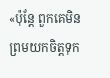«ប៉ុន្តែ ពួកគេមិនព្រមយកចិត្តទុក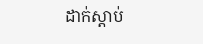ដាក់ស្ដាប់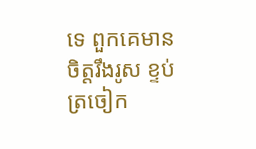ទេ ពួកគេមានចិត្តរឹងរូស ខ្ទប់ត្រចៀក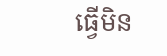ធ្វើមិន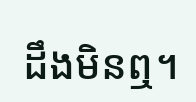ដឹងមិនឮ។